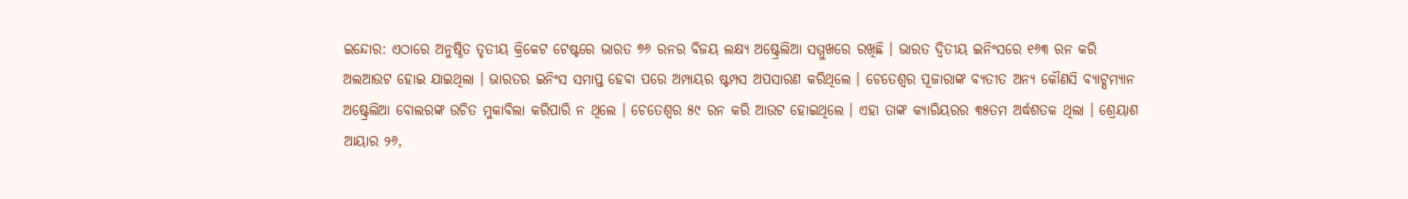ଇନ୍ଦୋର: ଏଠାରେ ଅନୁଷ୍ଠିତ ତୃତୀୟ କ୍ରିକେଟ ଟେଷ୍ଟରେ ଭାରତ ୭୬ ରନର ବିଜୟ ଲକ୍ଷ୍ୟ ଅଷ୍ଟ୍ରେଲିଆ ସମ୍ମୁଖରେ ରଖିଛି । ଭାରତ ଦ୍ୱିତୀୟ ଇନିଂସରେ ୧୬୩ ରନ କରି ଅଲଆଉଟ ହୋଇ ଯାଇଥିଲା । ଭାରତର ଇନିଂସ ସମାପ୍ତ ହେବା ପରେ ଅମ୍ପାୟର ଷ୍ଟମ୍ପସ ଅପସାରଣ କରିଥିଲେ । ଚେତେଶ୍ୱର ପୂଜାରାଙ୍କ ବ୍ୟତୀତ ଅନ୍ୟ କୌଣସି ବ୍ୟାଟ୍ସମ୍ୟାନ ଅଷ୍ଟ୍ରେଲିଆ ବୋଲରଙ୍କ ଉଚିତ ମୁକାବିଲା କରିପାରି ନ ଥିଲେ । ଚେତେଶ୍ୱର ୫୯ ରନ କରି ଆଉଟ ହୋଇଥିଲେ । ଏହା ତାଙ୍କ କ୍ୟାରିୟରର ୩୫ତମ ଅର୍ଦ୍ଧଶତକ ଥିଲା । ଶ୍ରେୟାଶ ଆୟାର ୨୬,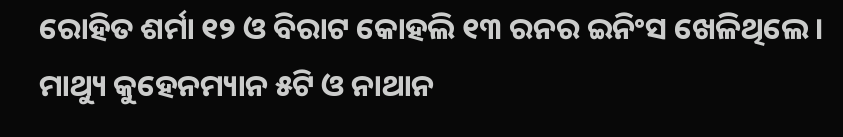ରୋହିତ ଶର୍ମା ୧୨ ଓ ବିରାଟ କୋହଲି ୧୩ ରନର ଇନିଂସ ଖେଳିଥିଲେ । ମାଥ୍ୟୁ କୁହେନମ୍ୟାନ ୫ଟି ଓ ନାଥାନ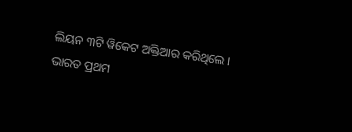ଲିୟନ ୩ଟି ୱିକେଟ ଅକ୍ତିଆର କରିଥିଲେ ।
ଭାରତ ପ୍ରଥମ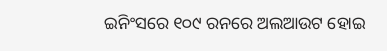ଇନିଂସରେ ୧୦୯ ରନରେ ଅଲଆଉଟ ହୋଇ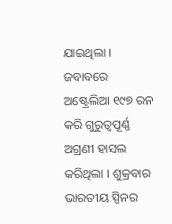ଯାଇଥିଲା । ଜବାବରେ ଅଷ୍ଟ୍ରେଲିଆ ୧୯୭ ରନ କରି ଗୁରୁତ୍ୱପୂର୍ଣ୍ଣ ଅଗ୍ରଣୀ ହାସଲ କରିଥିଲା । ଶୁକ୍ରବାର ଭାରତୀୟ ସ୍ପିନର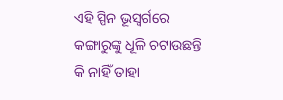ଏହି ସ୍ପିନ ଭୂସ୍ୱର୍ଗରେ କଙ୍ଗାରୁଙ୍କୁ ଧୂଳି ଚଟାଉଛନ୍ତି କି ନାହିଁ ତାହା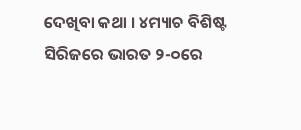ଦେଖିବା କଥା । ୪ମ୍ୟାଚ ବିଶିଷ୍ଟ ସିରିଜରେ ଭାରତ ୨-୦ରେ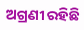ଅଗ୍ରଣୀ ରହିଛି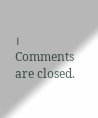।
Comments are closed.